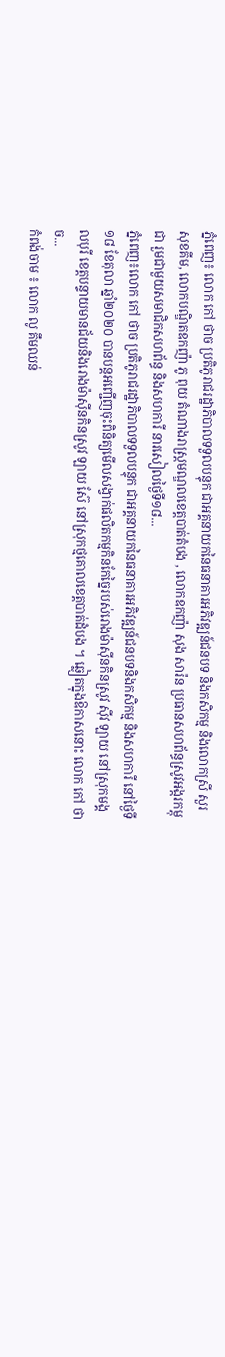ភ្នំពេញ៖ លោក កៅ ថាច ប្រតិភូរាជរដ្ឋាភិបាលទទួលបន្ទុក ជាអគ្គនាយកនៃធនាគារអភិវឌ្ឍន៍ជនបទ និងកសិកម្ម និងលោកស្រី សួរ សុខគីម, លោកបណ្ឌិតឧកញ៉ា ភូ ពុយ តំណាងរាស្ត្រមណ្ឌលខេត្តបាត់តំបង , លោកឧកញ៉ា សុង សារ៉ន ប្រធានសហព័ន្ធស្រូវអង្ករកម្ពុជា រួមជាមួយសមាជិកសហព័ន្ធ និងសហការី នារសៀលថ្ងៃទី១៨...
ភ្នំពេញ៖លោក កៅ ថាច ប្រតិភូរាជរដ្ឋាភិបាលទទួលបន្ទុក ជាអគ្គនាយកនៃធនាគារអភិវឌ្ឍន៍ជនបទនិងកសិកម្ម និងសហការី នៅថ្ងៃទី១៨ ខែតុលា ឆ្នាំ២០២០ បានបន្តអញ្ជើញចុះពិនិត្យមើលសង្វាក់ផលិតកម្មកិនកែច្នៃរបស់រោងម៉ាស៊ីនកិនស្រូវ ស៊ីវ ឡាយ នៅស្រុកមង្គលបុរី ខេត្តបន្ទាយមានជ័យនិងរោងម៉ាស៊ីនកិនស្រូវ ឡាយ ស៊ែ នៅស្រុកថ្មគោលខេត្តបាត់ដំបង ។ ឆ្លៀតក្នុងឱកាសនោះ លោក កៅ ថាច...
កំពង់ចាម ៖ លោក លូ គឹមឈន់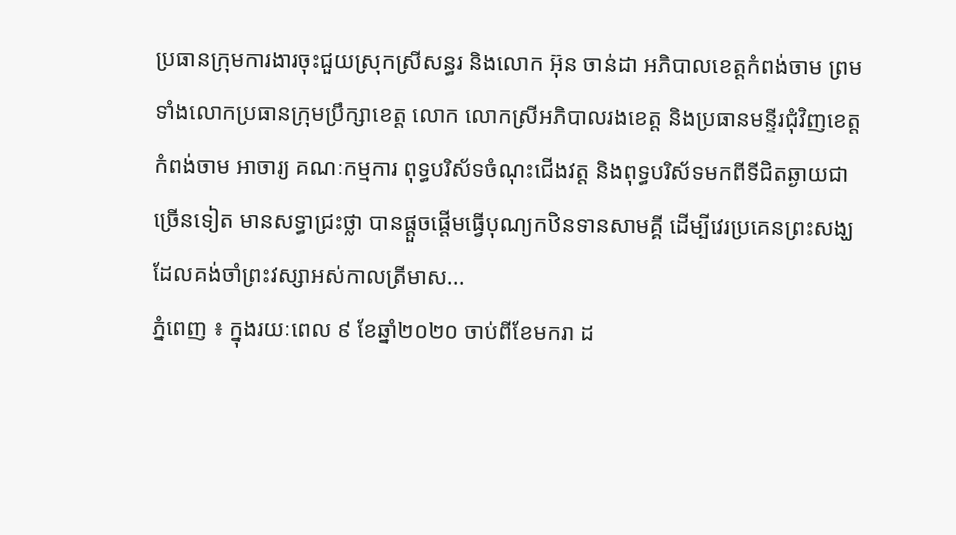ប្រធានក្រុមការងារចុះជួយស្រុកស្រីសន្ធរ និងលោក អ៊ុន ចាន់ដា អភិបាលខេត្តកំពង់ចាម ព្រមទាំងលោកប្រធានក្រុមប្រឹក្សាខេត្ត លោក លោកស្រីអភិបាលរងខេត្ត និងប្រធានមន្ទីរជុំវិញខេត្តកំពង់ចាម អាចារ្យ គណៈកម្មការ ពុទ្ធបរិស័ទចំណុះជើងវត្ត និងពុទ្ធបរិស័ទមកពីទីជិតឆ្ងាយជាច្រើនទៀត មានសទ្ធាជ្រះថ្លា បានផ្តួចផ្តើមធ្វើបុណ្យកឋិនទានសាមគ្គី ដើម្បីវេរប្រគេនព្រះសង្ឃ ដែលគង់ចាំព្រះវស្សាអស់កាលត្រីមាស...
ភ្នំពេញ ៖ ក្នុងរយៈពេល ៩ ខែឆ្នាំ២០២០ ចាប់ពីខែមករា ដ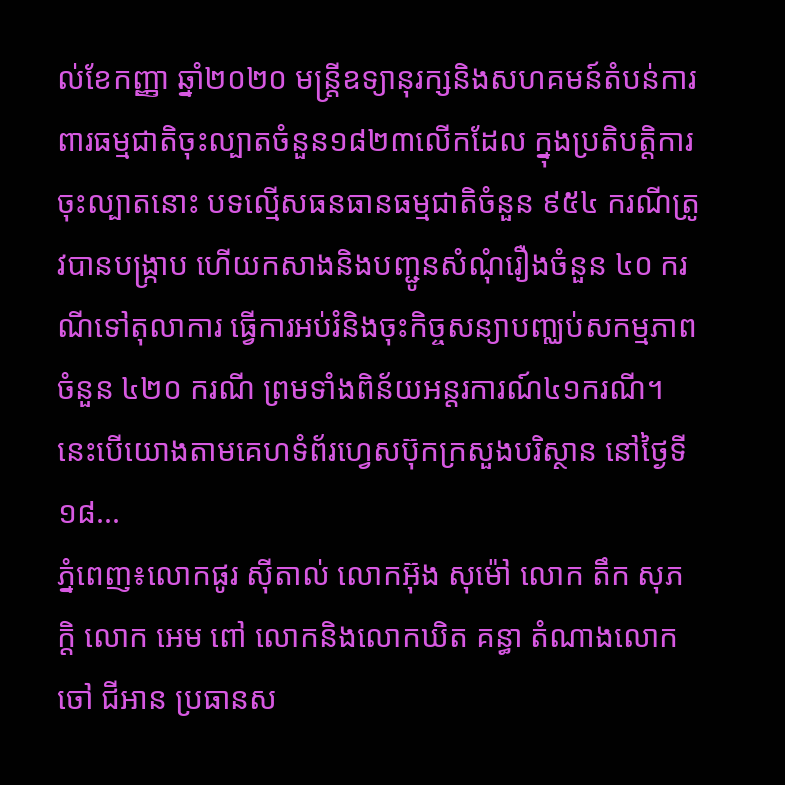ល់ខែកញ្ញា ឆ្នាំ២០២០ មន្ត្រីឧទ្យានុរក្សនិងសហគមន៍តំបន់ការពារធម្មជាតិចុះល្បាតចំនួន១៨២៣លើកដែល ក្នុងប្រតិបត្តិការចុះល្បាតនោះ បទល្មើសធនធានធម្មជាតិចំនួន ៩៥៤ ករណីត្រូវបានបង្ក្រាប ហើយកសាងនិងបញ្ជូនសំណុំរឿងចំនួន ៤០ ករណីទៅតុលាការ ធ្វើការអប់រំនិងចុះកិច្ចសន្យាបញ្ឈប់សកម្មភាពចំនួន ៤២០ ករណី ព្រមទាំងពិន័យអន្តរការណ៍៤១ករណី។ នេះបើយោងតាមគេហទំព័រហ្វេសប៊ុកក្រសួងបរិស្ថាន នៅថ្ងៃទី១៨...
ភ្នំពេញ៖លោកផូរ ស៊ីតាល់ លោកអ៊ុង សុម៉ៅ លោក តឹក សុភក្តិ លោក អេម ពៅ លោកនិងលោកឃិត គន្ធា តំណាងលោក ចៅ ជីអាន ប្រធានស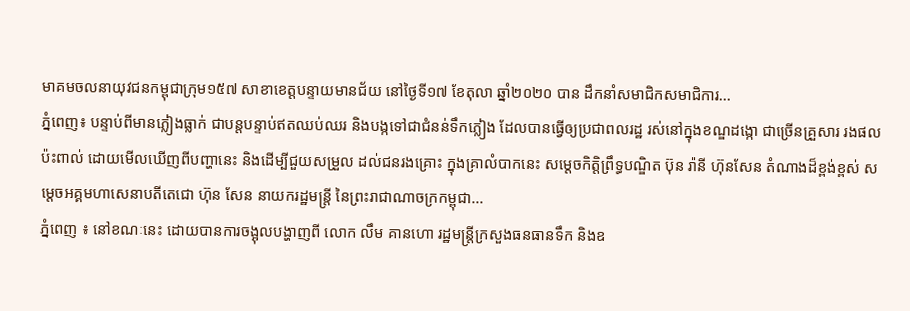មាគមចលនាយុវជនកម្ពុជាក្រុម១៥៧ សាខាខេត្តបន្ទាយមានជ័យ នៅថ្ងៃទី១៧ ខែតុលា ឆ្នាំ២០២០ បាន ដឹកនាំសមាជិកសមាជិការ...
ភ្នំពេញ៖ បន្ទាប់ពីមានភ្លៀងធ្លាក់ ជាបន្តបន្ទាប់ឥតឈប់ឈរ និងបង្កទៅជាជំនន់ទឹកភ្លៀង ដែលបានធ្វើឲ្យប្រជាពលរដ្ឋ រស់នៅក្នុងខណ្ឌដង្កោ ជាច្រើនគ្រួសារ រងផលប៉ះពាល់ ដោយមើលឃើញពីបញ្ហានេះ និងដើម្បីជួយសម្រួល ដល់ជនរងគ្រោះ ក្នុងគ្រាលំបាកនេះ សម្តេចកិត្តិព្រឹទ្ធបណ្ឌិត ប៊ុន រ៉ានី ហ៊ុនសែន តំណាងដ៏ខ្ពង់ខ្ពស់ សម្តេចអគ្គមហាសេនាបតីតេជោ ហ៊ុន សែន នាយករដ្ឋមន្ត្រី នៃព្រះរាជាណាចក្រកម្ពុជា...
ភ្នំពេញ ៖ នៅខណៈនេះ ដោយបានការចង្អុលបង្ហាញពី លោក លឹម គានហោ រដ្ឋមន្រ្តីក្រសួងធនធានទឹក និងឧ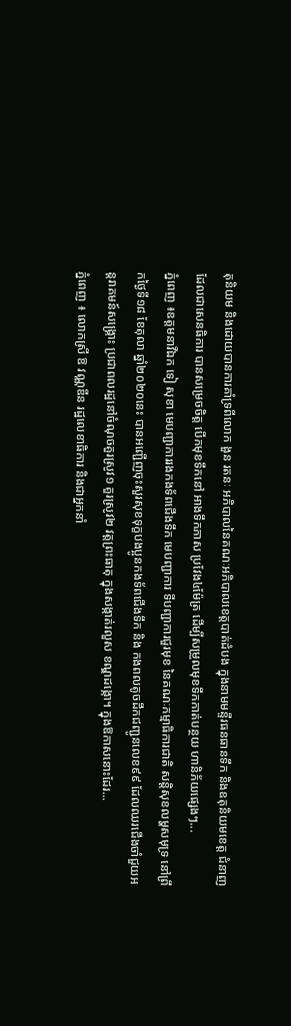តុនិយម និងដោយបានការគាំទ្រពីលោក ងួន រតនៈ អភិបាលនៃគណៈអភិបាលខេត្តបាត់ដំបង ក្នុងនាមមន្ទីរធនធានទឹក និងឧតុនិយមខេត្ត ជំនាញដែលជាសេនធិការ បានសម្រេចចិត្ត បើកមុខទឹកនៅ អាងទឹកភាស ប្រវែង៤ម៉ែត្រ ដើម្បីសម្រួលមុខទឹកកាត់បន្ថយ ហានិភ័យផ្សេងៗ...
ភ្នំពេញ ៖ឧត្តមនាវីឯក ទៀ សុខា មេបញ្ជាការរងកងទ័ពជើងទឹក មេបញ្ជាការ ទីបញ្ជាការជួរមុខ នៃគណៈកម្មាធិការជាតិ សន្តិសុខលម្ហសមុទ្រ នៅព្រឹកថ្ងៃទី១៨ ខែតុលា ឆ្នាំ២០២០នេះ បានអញ្ជើញចុះសួរសុខទុក្ខបងប្អូនកងទ័ពជើងទឹក និង កងពលតូចដឹកជញ្ជូនលេខ៩៩ ដែលឈរជើងចាំជួយអន្តរាគមន៍សង្រ្គោះ ប្រជាពលរដ្ឋនៅចំណុចគួរស្រូវ១ គួរស្រូវ២ វត្តព្រះធាតុ ក្នុងសង្កាត់រលួស ខណ្ឌដង្កោ។ ក្នុងឱកាសនោះដែរ...
ភ្នំពេញ ៖ លោកស្រី ឱ វណ្ណឌីន រដ្ឋលេខាធិការ និងជាអ្នកនាំ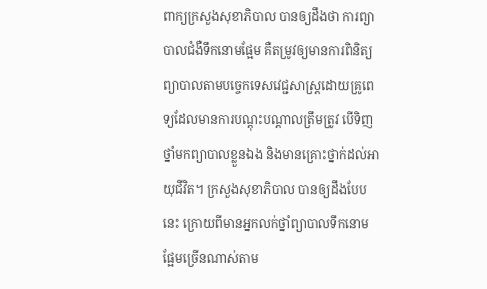ពាក្យក្រសួងសុខាភិបាល បានឲ្យដឹងថា ការព្យាបាលជំងឺទឹកនោមផ្អែម គឺតម្រូវឲ្យមានការពិនិត្យព្យាបាលតាមបច្ចេកទេសវេជ្ជសាស្ត្រដោយគ្រូពេទ្យដែលមានការបណ្តុះបណ្តាលត្រឹមត្រូវ បេីទិញថ្នាំមកព្យាបាលខ្លួនឯង និងមានគ្រោះថ្នាក់ដល់អាយុជីវិត។ ក្រសួងសុខាភិបាល បានឲ្យដឹងបែបនេះ ក្រោយពីមានអ្នកលក់ថ្នាំព្យាបាលទឹកនោមផ្អែមច្រើនណាស់តាម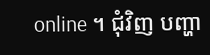online ។ ជុំវិញ បញ្ហា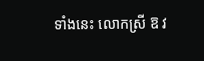ទាំងនេះ លោកស្រី ឱ វ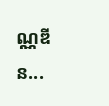ណ្ណឌីន...